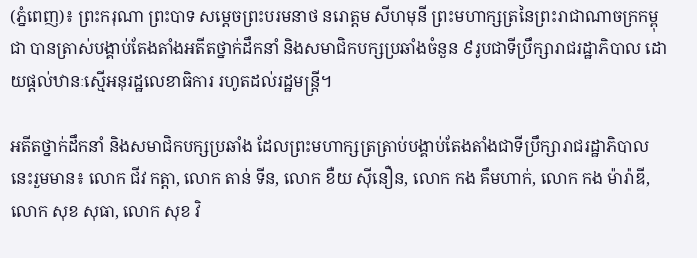(ភ្នំពេញ)៖ ព្រះករុណា ព្រះបាទ សម្តេចព្រះបរមនាថ នរោត្តម សីហមុនី ព្រះមហាក្សត្រនៃព្រះរាជាណាចក្រកម្ពុជា បានត្រាស់បង្គាប់តែងតាំងអតីតថ្នាក់ដឹកនាំ និងសមាជិកបក្សប្រឆាំងចំនួន ៩រូបជាទីប្រឹក្សារាជរដ្ឋាភិបាល ដោយផ្តល់ឋានៈស្មើអនុរដ្ឋលេខាធិការ រហូតដល់រដ្ឋមន្ត្រី។

អតីតថ្នាក់ដឹកនាំ និងសមាជិកបក្សប្រឆាំង ដែលព្រះមហាក្សត្រត្រាប់បង្គាប់តែងតាំងជាទីប្រឹក្សារាជរដ្ឋាភិបាលនេះរួមមាន៖ លោក ជីវ កត្តា, លោក តាន់ ទីន, លោក ខឺយ ស៊ីនឿន, លោក កង គឹមហាក់, លោក កង ម៉ារ៉ាឌី, លោក សុខ សុធា, លោក សុខ វិ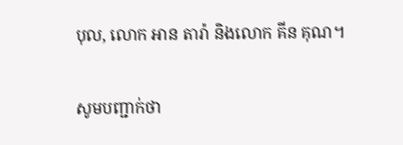បុល, លោក អាន តារ៉ា និងលោក គីន គុណ។

សូមបញ្ជាក់ថា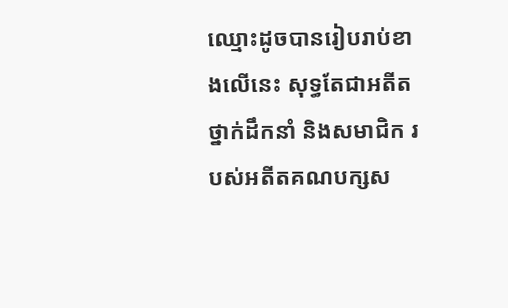ឈ្មោះដូចបានរៀបរាប់ខាងលើនេះ សុទ្ធតែជាអតីតថ្នាក់ដឹកនាំ និងសមាជិក របស់អតីតគណបក្សស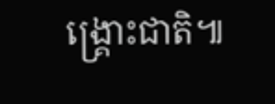ង្គ្រោះជាតិ៕